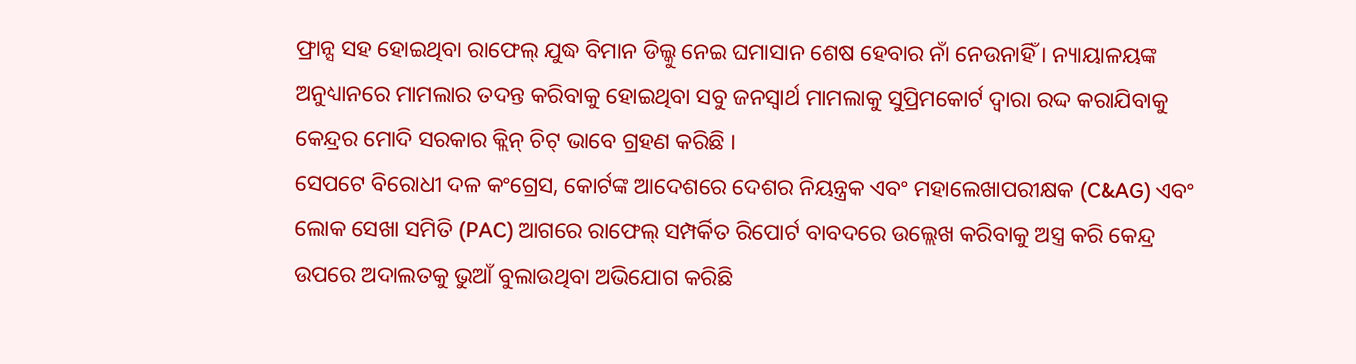ଫ୍ରାନ୍ସ ସହ ହୋଇଥିବା ରାଫେଲ୍ ଯୁଦ୍ଧ ବିମାନ ଡିଲ୍କୁ ନେଇ ଘମାସାନ ଶେଷ ହେବାର ନାଁ ନେଉନାହିଁ । ନ୍ୟାୟାଳୟଙ୍କ ଅନୁଧ୍ୟାନରେ ମାମଲାର ତଦନ୍ତ କରିବାକୁ ହୋଇଥିବା ସବୁ ଜନସ୍ବାର୍ଥ ମାମଲାକୁ ସୁପ୍ରିମକୋର୍ଟ ଦ୍ବାରା ରଦ୍ଦ କରାଯିବାକୁ କେନ୍ଦ୍ରର ମୋଦି ସରକାର କ୍ଲିନ୍ ଚିଟ୍ ଭାବେ ଗ୍ରହଣ କରିଛି ।
ସେପଟେ ବିରୋଧୀ ଦଳ କଂଗ୍ରେସ, କୋର୍ଟଙ୍କ ଆଦେଶରେ ଦେଶର ନିୟନ୍ତ୍ରକ ଏବଂ ମହାଲେଖାପରୀକ୍ଷକ (C&AG) ଏବଂ ଲୋକ ସେଖା ସମିତି (PAC) ଆଗରେ ରାଫେଲ୍ ସମ୍ପର୍କିତ ରିପୋର୍ଟ ବାବଦରେ ଉଲ୍ଲେଖ କରିବାକୁ ଅସ୍ତ୍ର କରି କେନ୍ଦ୍ର ଉପରେ ଅଦାଲତକୁ ଭୁଆଁ ବୁଲାଉଥିବା ଅଭିଯୋଗ କରିଛି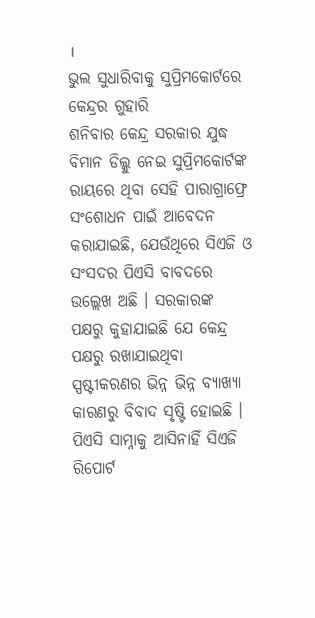।
ଭୁଲ ସୁଧାରିବାକୁ ସୁପ୍ରିମକୋର୍ଟରେ କେନ୍ଦ୍ରର ଗୁହାରି
ଶନିବାର କେନ୍ଦ୍ର ସରକାର ଯୁଦ୍ଧ ବିମାନ ଡିଲ୍କୁ ନେଇ ସୁପ୍ରିମକୋର୍ଟଙ୍କ ରାୟରେ ଥିବା ସେହି ପାରାଗ୍ରାଫ୍ରେ ସଂଶୋଧନ ପାଇଁ ଆବେଦନ କରାଯାଇଛି, ଯେଉଁଥିରେ ସିଏଜି ଓ ସଂସଦର ପିଏସି ବାବଦରେ ଉଲ୍ଲେଖ ଅଛି । ସରକାରଙ୍କ ପକ୍ଷରୁ କୁହାଯାଇଛି ଯେ କେନ୍ଦ୍ର ପକ୍ଷରୁ ରଖାଯାଇଥିବା ସ୍ପଷ୍ଟୀକରଣର ଭିନ୍ନ ଭିନ୍ନ ବ୍ୟାଖ୍ୟା କାରଣରୁ ବିବାଦ ସୃଷ୍ଟି ହୋଇଛି ।
ପିଏସି ସାମ୍ନାକୁ ଆସିନାହିଁ ସିଏଜି ରିପୋର୍ଟ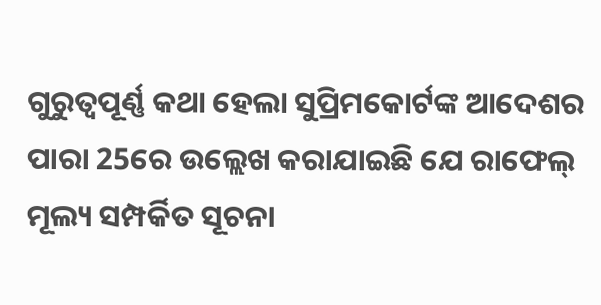ଗୁରୁତ୍ବପୂର୍ଣ୍ଣ କଥା ହେଲା ସୁପ୍ରିମକୋର୍ଟଙ୍କ ଆଦେଶର ପାରା 25ରେ ଉଲ୍ଲେଖ କରାଯାଇଛି ଯେ ରାଫେଲ୍ ମୂଲ୍ୟ ସମ୍ପର୍କିତ ସୂଚନା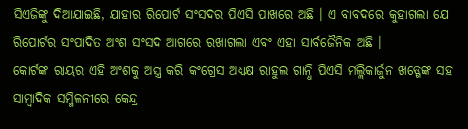ସିଏଜିଙ୍କୁ ଦିଆଯାଇଛି, ଯାହାର ରିପୋର୍ଟ ସଂସଦର ପିଏସି ପାଖରେ ଅଛି । ଏ ବାବଦରେ କୁହାଗଲା ଯେ ରିପୋର୍ଟର ସଂପାଦିତ ଅଂଶ ସଂସଦ ଆଗରେ ରଖାଗଲା ଏବଂ ଏହା ସାର୍ବଜୈନିକ ଅଛି ।
କୋର୍ଟଙ୍କ ରାୟର ଏହି ଅଂଶକୁ ଅସ୍ତ୍ର କରି କଂଗ୍ରେସ ଅଧ୍ୟକ୍ଷ ରାହୁଲ ଗାନ୍ଧି ପିଏସି ମଲ୍ଲିକାର୍ଜୁନ ଖଡ୍ଗେଙ୍କ ସହ ସାମ୍ବାଦିକ ସମ୍ମିଳନୀରେ କେନ୍ଦ୍ର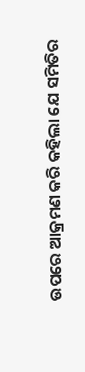ଉପରେ ଆକ୍ରମଣ କରି କହିଲା ଯେ ସମିତିର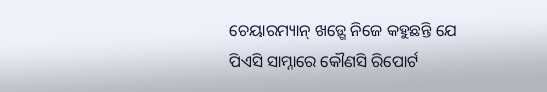ଚେୟାରମ୍ୟାନ୍ ଖଡ଼୍ଗେ ନିଜେ କହୁଛନ୍ତି ଯେ ପିଏସି ସାମ୍ନାରେ କୌଣସି ରିପୋର୍ଟ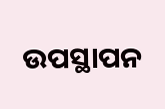ଉପସ୍ଥାପନ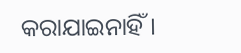କରାଯାଇନାହିଁ ।